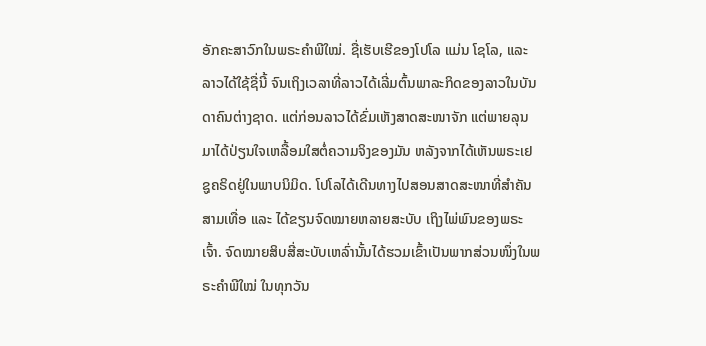ອັກຄະສາວົກໃນພຣະຄຳພີໃໝ່. ຊື່ເຮັບເຮີຂອງໂປໂລ ແມ່ນ ໂຊໂລ, ແລະ ລາວໄດ້ໃຊ້ຊື່ນີ້ ຈົນເຖິງເວລາທີ່ລາວໄດ້ເລີ່ມຕົ້ນພາລະກິດຂອງລາວໃນບັນດາຄົນຕ່າງຊາດ. ແຕ່ກ່ອນລາວໄດ້ຂົ່ມເຫັງສາດສະໜາຈັກ ແຕ່ພາຍລຸນມາໄດ້ປ່ຽນໃຈເຫລື້ອມໃສຕໍ່ຄວາມຈິງຂອງມັນ ຫລັງຈາກໄດ້ເຫັນພຣະເຢຊູຄຣິດຢູ່ໃນພາບນິມິດ. ໂປໂລໄດ້ເດີນທາງໄປສອນສາດສະໜາທີ່ສຳຄັນສາມເທື່ອ ແລະ ໄດ້ຂຽນຈົດໝາຍຫລາຍສະບັບ ເຖິງໄພ່ພົນຂອງພຣະເຈົ້າ. ຈົດໝາຍສິບສີ່ສະບັບເຫລົ່ານັ້ນໄດ້ຮວມເຂົ້າເປັນພາກສ່ວນໜຶ່ງໃນພຣະຄຳພີໃໝ່ ໃນທຸກວັນ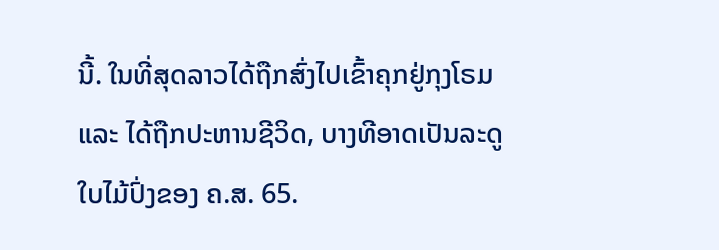ນີ້. ໃນທີ່ສຸດລາວໄດ້ຖືກສົ່ງໄປເຂົ້າຄຸກຢູ່ກຸງໂຣມ ແລະ ໄດ້ຖືກປະຫານຊີວິດ, ບາງທີອາດເປັນລະດູໃບໄມ້ປົ່ງຂອງ ຄ.ສ. 65.